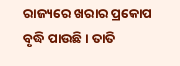ରାଜ୍ୟରେ ଖରାର ପ୍ରକୋପ ବୃଦ୍ଧି ପାଉଛି । ତାତି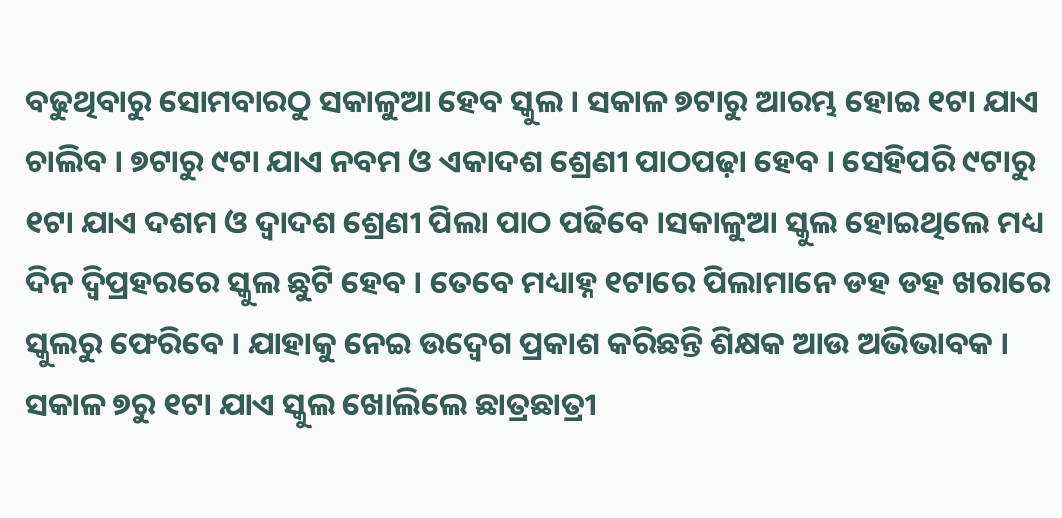ବଢୁଥିବାରୁ ସୋମବାରଠୁ ସକାଳୁଆ ହେବ ସ୍କୁଲ । ସକାଳ ୭ଟାରୁ ଆରମ୍ଭ ହୋଇ ୧ଟା ଯାଏ ଚାଲିବ । ୭ଟାରୁ ୯ଟା ଯାଏ ନବମ ଓ ଏକାଦଶ ଶ୍ରେଣୀ ପାଠପଢ଼ା ହେବ । ସେହିପରି ୯ଟାରୁ ୧ଟା ଯାଏ ଦଶମ ଓ ଦ୍ୱାଦଶ ଶ୍ରେଣୀ ପିଲା ପାଠ ପଢିବେ ।ସକାଳୁଆ ସ୍କୁଲ ହୋଇଥିଲେ ମଧ୍ୟ ଦିନ ଦ୍ୱିପ୍ରହରରେ ସ୍କୁଲ ଛୁଟି ହେବ । ତେବେ ମଧ୍ୟାହ୍ନ ୧ଟାରେ ପିଲାମାନେ ଡହ ଡହ ଖରାରେ ସ୍କୁଲରୁ ଫେରିବେ । ଯାହାକୁ ନେଇ ଉଦ୍ବେଗ ପ୍ରକାଶ କରିଛନ୍ତି ଶିକ୍ଷକ ଆଉ ଅଭିଭାବକ ।
ସକାଳ ୭ରୁ ୧ଟା ଯାଏ ସ୍କୁଲ ଖୋଲିଲେ ଛାତ୍ରଛାତ୍ରୀ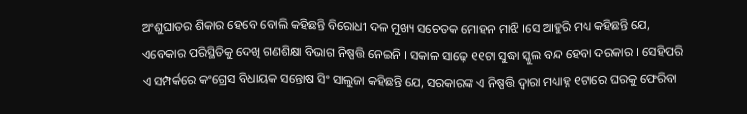ଅଂଶୁଘାତର ଶିକାର ହେବେ ବୋଲି କହିଛନ୍ତି ବିରୋଧୀ ଦଳ ମୁଖ୍ୟ ସଚେତକ ମୋହନ ମାଝି ।ସେ ଆହୁରି ମଧ୍ୟ କହିଛନ୍ତି ଯେ, ଏବେକାର ପରିସ୍ଥିତିକୁ ଦେଖି ଗଣଶିକ୍ଷା ବିଭାଗ ନିଷ୍ପତ୍ତି ନେଇନି । ସକାଳ ସାଢ଼େ ୧୧ଟା ସୁଦ୍ଧା ସ୍କୁଲ ବନ୍ଦ ହେବା ଦରକାର । ସେହିପରି ଏ ସମ୍ପର୍କରେ କଂଗ୍ରେସ ବିଧାୟକ ସନ୍ତୋଷ ସିଂ ସାଲୁଜା କହିଛନ୍ତି ଯେ, ସରକାରଙ୍କ ଏ ନିଷ୍ପତ୍ତି ଦ୍ୱାରା ମଧ୍ୟାହ୍ନ ୧ଟାରେ ଘରକୁ ଫେରିବା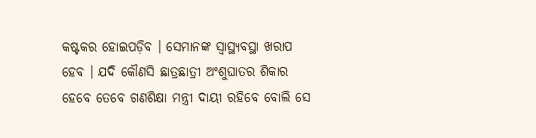କଷ୍ଟକର ହୋଇପଡ଼ିବ । ସେମାନଙ୍କ ସ୍ୱାସ୍ଥ୍ୟବସ୍ଥା ଖରାପ ହେବ । ଯଦି କୌଣସି ଛାତ୍ରଛାତ୍ରୀ ଅଂଶୁଘାତର ଶିକାର ହେବେ ତେବେ ଗଣଶିକ୍ଷା ମନ୍ତ୍ରୀ ଦାୟୀ ରହିବେ ବୋଲି ସେ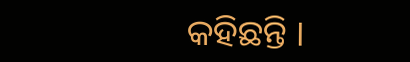କହିଛନ୍ତି ।